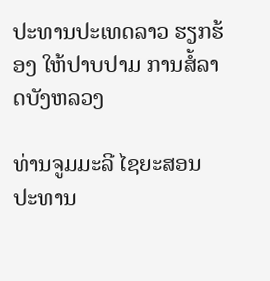ປະທານປະເທດລາວ ຮຽກຮ້ອງ ໃຫ້ປາບປາມ ການສໍ້ລາດບັງຫລວງ

ທ່ານຈູມມະລີ ໄຊຍະສອນ ປະທານ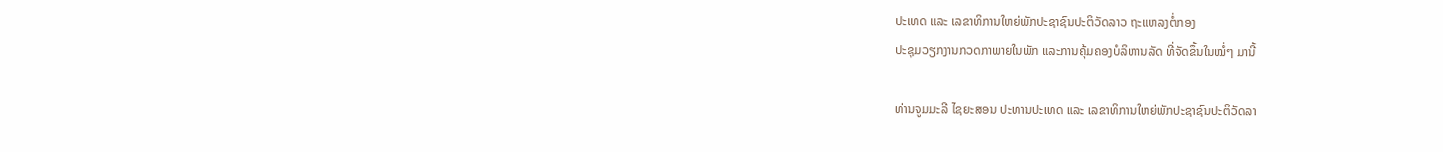ປະເທດ ແລະ ເລຂາທິການໃຫຍ່ພັກປະຊາຊົນປະຕິວັດລາວ ຖະແຫລງຕໍ່ກອງ
ປະຊຸມວຽກງານກວດກາພາຍໃນພັກ ແລະການຄຸ້ມຄອງບໍລິຫານລັດ ທີ່ຈັດຂຶ້ນໃນໝໍ່ໆ ມານີ້

ທ່ານຈູມມະລີ ໄຊຍະສອນ ປະທານປະເທດ ແລະ ເລຂາທິການໃຫຍ່ພັກປະຊາຊົນປະຕິວັດລາ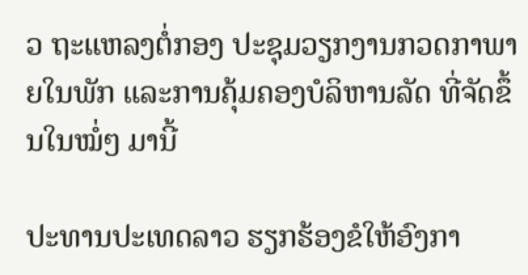ວ ຖະແຫລງຕໍ່ກອງ ປະຊຸມວຽກງານກວດກາພາຍໃນພັກ ແລະການຄຸ້ມຄອງບໍລິຫານລັດ ທີ່ຈັດຂຶ້ນໃນໝໍ່ໆ ມານີ້

ປະທານປະເທດລາວ ຮຽກຮ້ອງຂໍໃຫ້ອົງກາ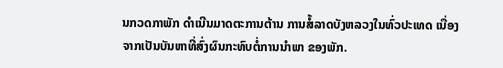ນກວດກາພັກ ດໍາເນີນມາດຕະການຕ້ານ ການສໍ້ລາດບັງຫລວງໃນທົ່ວປະເທດ ເນື່ອງຈາກເປັນບັນຫາທີ່ສົ່ງຜົນກະທົບຕໍ່ການນໍາພາ ຂອງພັກ.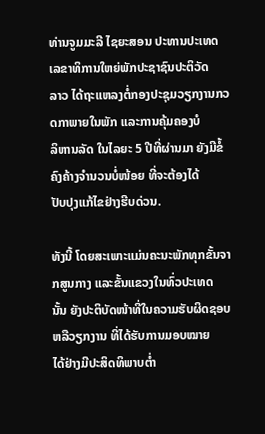ທ່ານຈູມມະລີ ໄຊຍະສອນ ປະທານປະເທດ ເລຂາທິການໃຫຍ່ພັກປະຊາຊົນປະຕິວັດ
ລາວ ໄດ້ຖະແຫລງຕໍ່ກອງປະຊຸມວຽກງານກວດກາພາຍໃນພັກ ແລະການຄຸ້ມຄອງບໍ
ລິຫານລັດ ໃນໄລຍະ 5 ປີທີ່ຜ່ານມາ ຍັງມີຂໍ້ຄົງຄ້າງຈໍານວນບໍ່ໜ້ອຍ ທີ່ຈະຕ້ອງໄດ້
ປັບປຸງແກ້ໄຂຢ່າງຮີບດ່ວນ.

ທັງນີ້ ໂດຍສະເພາະແມ່ນຄະນະພັກທຸກຂັ້ນຈາກສູນກາງ ແລະຂັ້ນແຂວງໃນທົ່ວປະເທດ
ນັ້ນ ຍັງປະຕິບັດໜ້າທີ່ໃນຄວາມຮັບຜິດຊອບ ຫລືວຽກງານ ທີ່ໄດ້ຮັບການມອບໝາຍ
ໄດ້ຢ່າງມີປະສິດທິພາບຕໍ່າ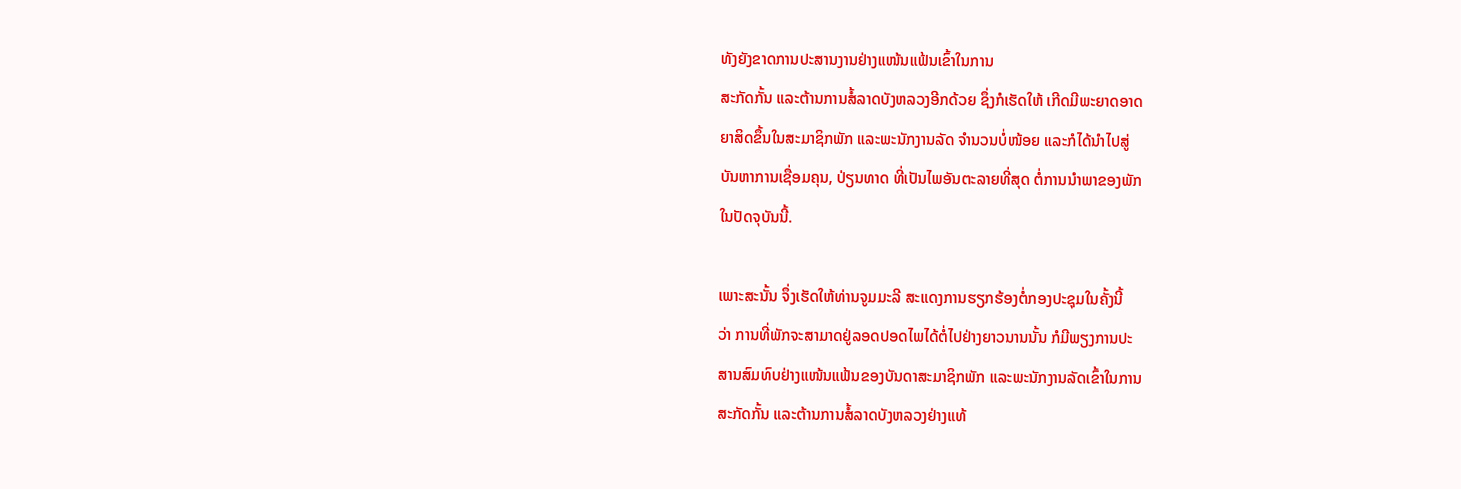ທັງຍັງຂາດການປະສານງານຢ່າງແໜ້ນແຟ້ນເຂົ້າໃນການ
ສະກັດກັ້ນ ແລະຕ້ານການສໍ້ລາດບັງຫລວງອີກດ້ວຍ ຊຶ່ງກໍເຮັດໃຫ້ ເກີດມີພະຍາດອາດ
ຍາສິດຂຶ້ນໃນສະມາຊິກພັກ ແລະພະນັກງານລັດ ຈໍານວນບໍ່ໜ້ອຍ ແລະກໍໄດ້ນໍາໄປສູ່
ບັນຫາການເຊື່ອມຄຸນ, ປ່ຽນທາດ ທີ່ເປັນໄພອັນຕະລາຍທີ່ສຸດ ຕໍ່ການນໍາພາຂອງພັກ
ໃນປັດຈຸບັນນີ້.

ເພາະສະນັ້ນ ຈຶ່ງເຮັດໃຫ້ທ່ານຈູມມະລີ ສະແດງການຮຽກຮ້ອງຕໍ່ກອງປະຊຸມໃນຄັ້ງນີ້
ວ່າ ການທີ່ພັກຈະສາມາດຢູ່ລອດປອດໄພໄດ້ຕໍ່ໄປຢ່າງຍາວນານນັ້ນ ກໍມີພຽງການປະ
ສານສົມທົບຢ່າງແໜ້ນແຟ້ນຂອງບັນດາສະມາຊິກພັກ ແລະພະນັກງານລັດເຂົ້າໃນການ
ສະກັດກັ້ນ ແລະຕ້ານການສໍ້ລາດບັງຫລວງຢ່າງແທ້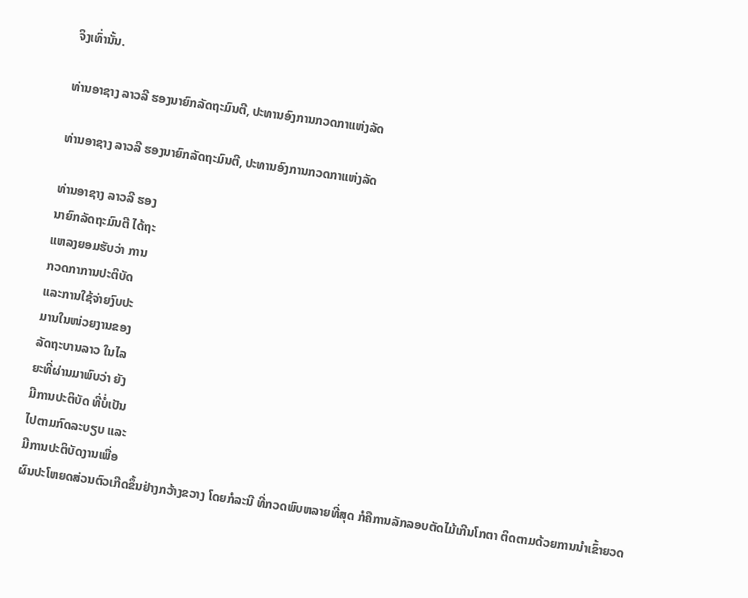ຈິງເທົ່ານັ້ນ.

ທ່ານອາຊາງ ລາວລີ ຮອງນາຍົກລັດຖະມົນຕີ, ປະທານອົງການກວດກາແຫ່ງລັດ

ທ່ານອາຊາງ ລາວລີ ຮອງນາຍົກລັດຖະມົນຕີ, ປະທານອົງການກວດກາແຫ່ງລັດ

ທ່ານອາຊາງ ລາວລີ ຮອງ
ນາຍົກລັດຖະມົນຕີ ໄດ້ຖະ
ແຫລງຍອມຮັບວ່າ ການ
ກວດກາການປະຕິບັດ
ແລະການໃຊ້ຈ່າຍງົບປະ
ມານໃນໜ່ວຍງານຂອງ
ລັດຖະບານລາວ ໃນໄລ
ຍະທີ່ຜ່ານມາພົບວ່າ ຍັງ
ມີການປະຕິບັດ ທີ່ບໍ່ເປັນ
ໄປຕາມກົດລະບຽບ ແລະ
ມີການປະຕິບັດງານເພື່ອ
ຜົນປະໂຫຍດສ່ວນຕົວເກີດຂຶ້ນຢ່າງກວ້າງຂວາງ ໂດຍກໍລະນີ ທີ່ກວດພົບຫລາຍທີ່ສຸດ ກໍຄືການລັກລອບຕັດໄມ້ເກີນໂກຕາ ຕິດຕາມດ້ວຍການນໍາເຂົ້າຍວດ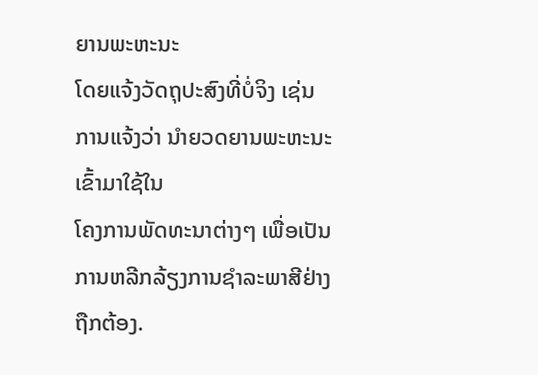ຍານພະຫະນະ
ໂດຍແຈ້ງວັດຖຸປະສົງທີ່ບໍ່ຈິງ ເຊ່ນການແຈ້ງວ່າ ນໍາຍວດຍານພະຫະນະເຂົ້າມາໃຊ້ໃນ
ໂຄງການພັດທະນາຕ່າງໆ ເພື່ອເປັນການຫລີກລ້ຽງການຊໍາລະພາສີຢ່າງຖືກຕ້ອງ.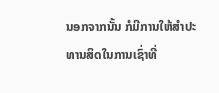ນອກຈາກນັ້ນ ກໍມີການໃຫ້ສໍາປະທານສິດໃນການເຊົ່າທີ່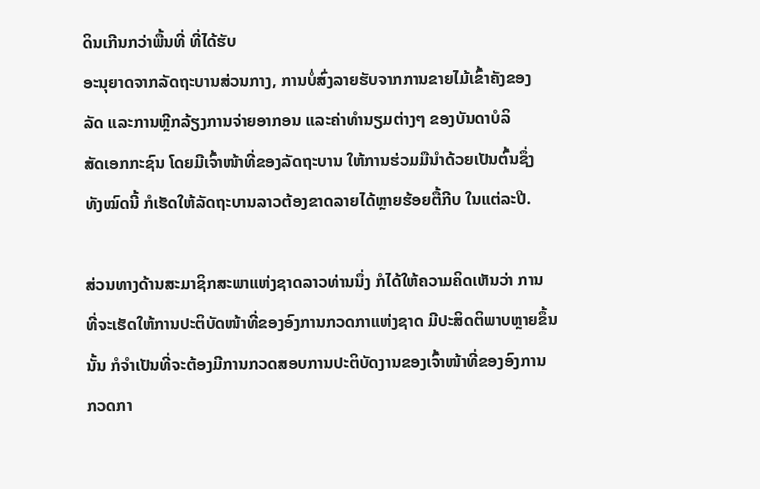ດິນເກີນກວ່າພື້ນທີ່ ທີ່ໄດ້ຮັບ
ອະນຸຍາດຈາກລັດຖະບານສ່ວນກາງ, ການບໍ່ສົ່ງລາຍຮັບຈາກການຂາຍໄມ້ເຂົ້າຄັງຂອງ
ລັດ ແລະການຫຼີກລ້ຽງການຈ່າຍອາກອນ ແລະຄ່າທໍານຽມຕ່າງໆ ຂອງບັນດາບໍລິ
ສັດເອກກະຊົນ ໂດຍມີເຈົ້າໜ້າທີ່ຂອງລັດຖະບານ ໃຫ້ການຮ່ວມມືນໍາດ້ວຍເປັນຕົ້ນຊຶ່ງ
ທັງໝົດນີ້ ກໍເຮັດໃຫ້ລັດຖະບານລາວຕ້ອງຂາດລາຍໄດ້ຫຼາຍຮ້ອຍຕື້ກີບ ໃນແຕ່ລະປີ.

ສ່ວນທາງດ້ານສະມາຊິກສະພາແຫ່ງຊາດລາວທ່ານນຶ່ງ ກໍໄດ້ໃຫ້ຄວາມຄິດເຫັນວ່າ ການ
ທີ່ຈະເຮັດໃຫ້ການປະຕິບັດໜ້າທີ່ຂອງອົງການກວດກາແຫ່ງຊາດ ມີປະສິດຕິພາບຫຼາຍຂຶ້ນ
ນັ້ນ ກໍຈຳເປັນທີ່ຈະຕ້ອງມີການກວດສອບການປະຕິບັດງານຂອງເຈົ້າໜ້າທີ່ຂອງອົງການ
ກວດກາ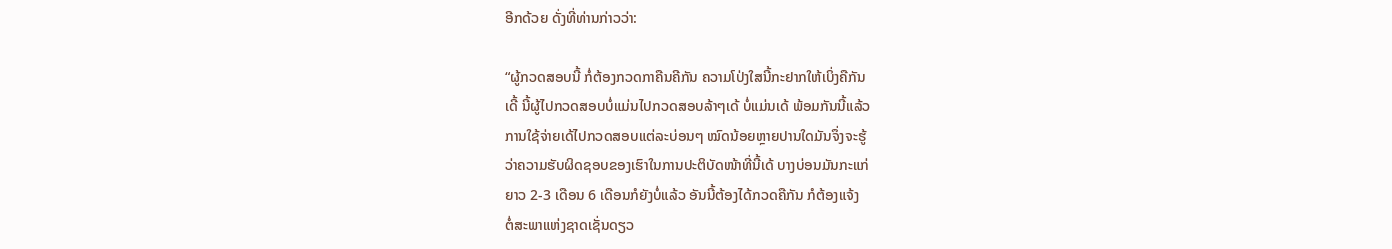ອີກດ້ວຍ ດັ່ງທີ່ທ່ານກ່າວວ່າ:

“ຜູ້ກວດສອບນີ້ ກໍ່ຕ້ອງກວດກາຄືນຄີກັນ ຄວາມໂປ່ງໃສນີ້ກະຢາກໃຫ້ເບິ່ງຄືກັນ
ເດີ້ ນີ້ຜູ້ໄປກວດສອບບໍ່ແມ່ນໄປກວດສອບລ້າໆເດ້ ບໍ່ແມ່ນເດ້ ພ້ອມກັນນີ້ແລ້ວ
ການໃຊ້ຈ່າຍເດ້ໄປກວດສອບແຕ່ລະບ່ອນໆ ໝົດນ້ອຍຫຼາຍປານໃດມັນຈຶ່ງຈະຮູ້
ວ່າຄວາມຮັບຜິດຊອບຂອງເຮົາໃນການປະຕິບັດໜ້າທີ່ນີ້ເດ້ ບາງບ່ອນມັນກະແກ່
ຍາວ 2-3 ເດືອນ 6 ເດືອນກໍຍັງບໍ່ແລ້ວ ອັນນີ້ຕ້ອງໄດ້ກວດຄືກັນ ກໍຕ້ອງແຈ້ງ
ຕໍ່ສະພາແຫ່ງຊາດເຊັ່ນດຽວ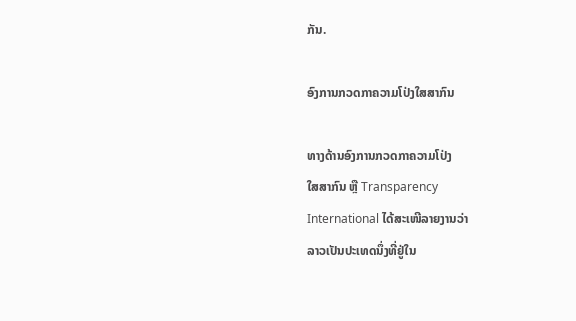ກັນ.

ອົງການກວດກາຄວາມໂປ່ງໃສສາກົນ

ທາງດ້ານອົງການກວດກາຄວາມໂປ່ງ
ໃສສາກົນ ຫຼື Transparency
International ໄດ້ສະເໜີລາຍງານວ່າ
ລາວເປັນປະເທດນຶ່ງທີ່ຢູ່ໃນ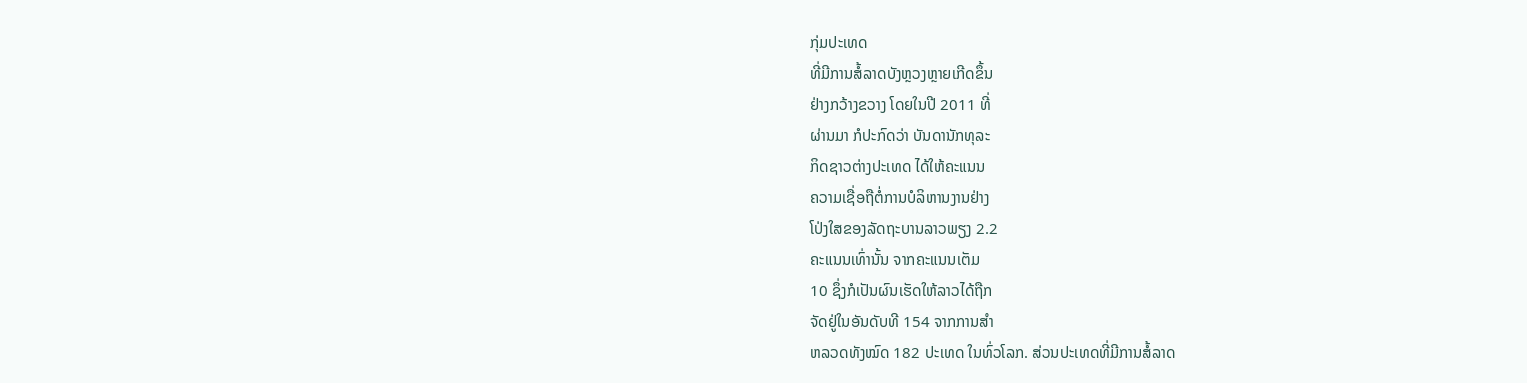ກຸ່ມປະເທດ
ທີ່ມີການສໍ້ລາດບັງຫຼວງຫຼາຍເກີດຂຶ້ນ
ຢ່າງກວ້າງຂວາງ ໂດຍໃນປີ 2011 ທີ່
ຜ່ານມາ ກໍປະກົດວ່າ ບັນດານັກທຸລະ
ກິດຊາວຕ່າງປະເທດ ໄດ້ໃຫ້ຄະແນນ
ຄວາມເຊື່ອຖືຕໍ່ການບໍລິຫານງານຢ່າງ
ໂປ່ງໃສຂອງລັດຖະບານລາວພຽງ 2.2
ຄະແນນເທົ່ານັ້ນ ຈາກຄະແນນເຕັມ
10 ຊຶ່ງກໍເປັນຜົນເຮັດໃຫ້ລາວໄດ້ຖືກ
ຈັດຢູ່ໃນອັນດັບທີ 154 ຈາກການສໍາ
ຫລວດທັງໝົດ 182 ປະເທດ ໃນທົ່ວໂລກ. ສ່ວນປະເທດທີ່ມີການສໍ້ລາດ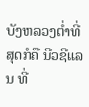ບັງຫລວງຕໍ່າທີ່
ສຸດກໍຄື ນີວຊີແລນ ທີ່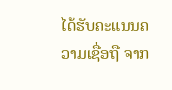ໄດ້ຮັບຄະແນນຄວາມເຊື່ອຖື ຈາກ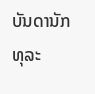ບັນດານັກທຸລະ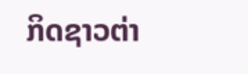ກິດຊາວຕ່າ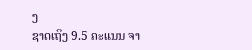ງ
ຊາດເຖິງ 9.5 ຄະແນນ ຈາ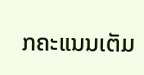ກຄະແນນເຕັມ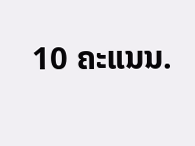10 ຄະແນນ.